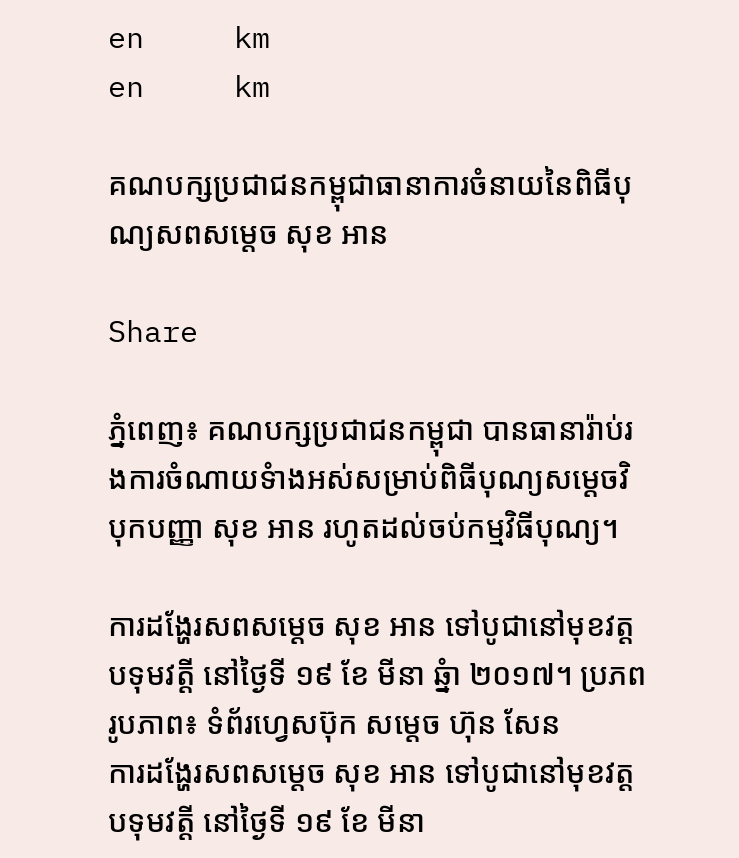en     km
en     km

គណបក្សប្រជាជនកម្ពុជាធានាការចំនាយនៃពិធីបុណ្យសពសម្តេច សុខ អាន

Share

ភ្នំពេញ៖ គណបក្សប្រជាជនកម្ពុជា បានធានារ៉ាប់រងការចំណាយទំាងអស់សម្រាប់ពិធីបុណ្យសម្តេចវិបុកបញ្ញា សុខ អាន រហូតដល់ចប់កម្មវិធីបុណ្យ។

ការដង្ហែរសពសម្តេច សុខ អាន ទៅបូជានៅមុខវត្តបទុមវត្តី នៅថ្ងៃទី ១៩ ខែ មីនា ឆ្នំា ២០១៧។ ប្រភពរូបភាព៖ ទំព័រហ្វេសប៊ុក សម្តេច ហ៊ុន សែន
ការដង្ហែរសពសម្តេច សុខ អាន ទៅបូជានៅមុខវត្តបទុមវត្តី នៅថ្ងៃទី ១៩ ខែ មីនា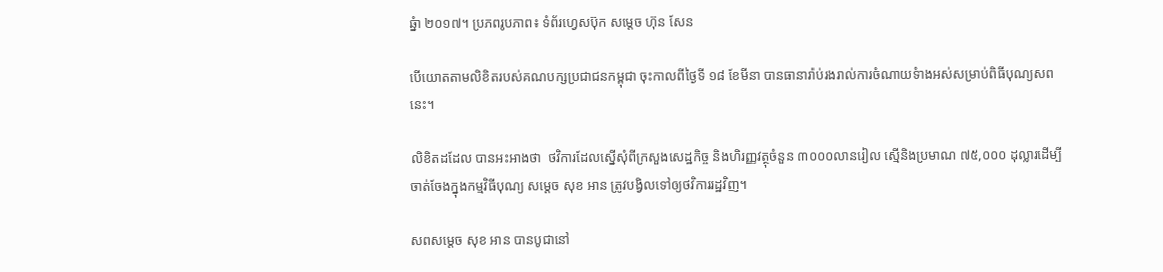ឆ្នំា ២០១៧។ ប្រភពរូបភាព៖ ទំព័រហ្វេសប៊ុក សម្តេច ហ៊ុន សែន

បើយោតតាមលិខិតរបស់គណបក្សប្រជាជនកម្ពុជា ចុះកាលពីថ្ងៃទី ១៨ ខែមីនា បានធានារ៉ាប់រងរាល់ការចំណាយទំាងអស់សម្រាប់ពិធីបុណ្យសពនេះ។

លិខិតដដែល បានអះអាងថា  ថវិការដែលស្នើសុំពីក្រសួងសេដ្ឋកិច្ច និងហិរញ្ញវត្ថុចំនួន ៣០០០លានរៀល ស្មើនិងប្រមាណ ៧៥,០០០ ដុល្លារដើម្បីចាត់ចែងក្នុងកម្មវិធីបុណ្យ សម្តេច សុខ អាន ត្រូវបង្វិលទៅឲ្យថវិការរដ្ឋវិញ។

សពសម្តេច សុខ អាន បានបូជានៅ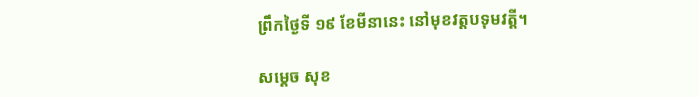ព្រឹកថ្ងៃទី ១៩ ខែមីនានេះ នៅមុខវត្តបទុមវតី្ត។

សម្តេច សុខ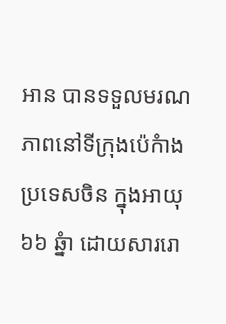អាន បានទទួលមរណភាពនៅទីក្រុងប៉េកំាង ប្រទេសចិន ក្នុងអាយុ ៦៦ ឆ្នំា ដោយសាររោ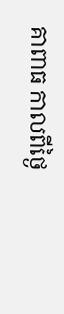គាពាធ កាលពីថ្ងៃ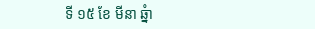ទី ១៥ ខែ មីនា ឆ្នំា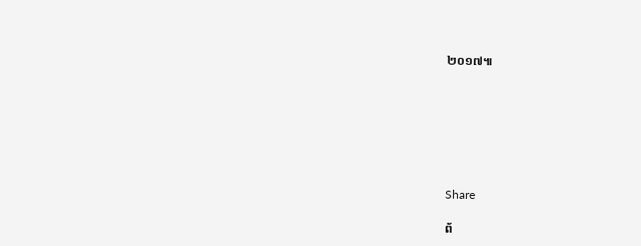២០១៧៕







Share

ព័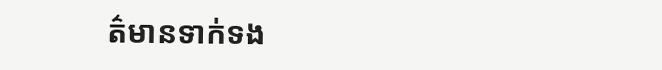ត៌មានទាក់ទង